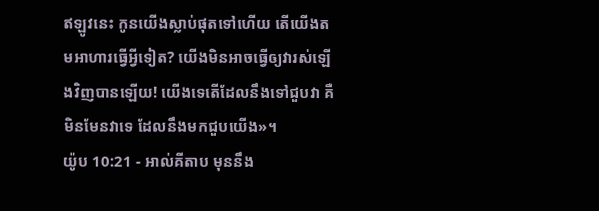ឥឡូវនេះ កូនយើងស្លាប់ផុតទៅហើយ តើយើងតមអាហារធ្វើអ្វីទៀត? យើងមិនអាចធ្វើឲ្យវារស់ឡើងវិញបានឡើយ! យើងទេតើដែលនឹងទៅជួបវា គឺមិនមែនវាទេ ដែលនឹងមកជួបយើង»។
យ៉ូប 10:21 - អាល់គីតាប មុននឹង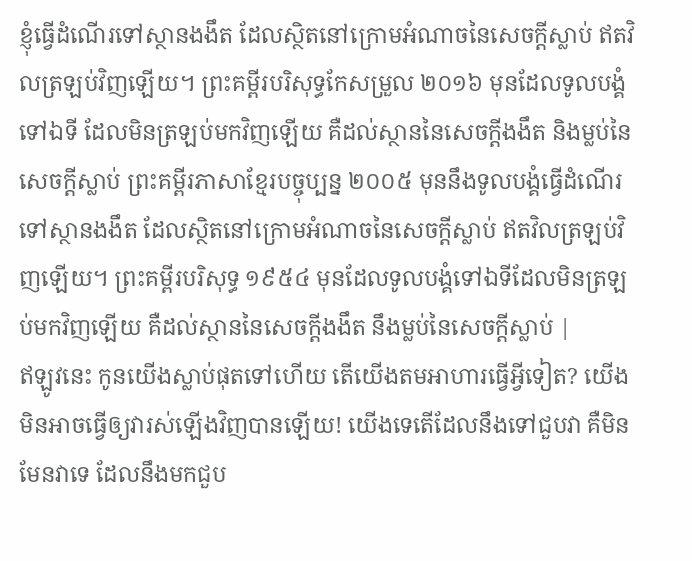ខ្ញុំធ្វើដំណើរទៅស្ថានងងឹត ដែលស្ថិតនៅក្រោមអំណាចនៃសេចក្ដីស្លាប់ ឥតវិលត្រឡប់វិញឡើយ។ ព្រះគម្ពីរបរិសុទ្ធកែសម្រួល ២០១៦ មុនដែលទូលបង្គំទៅឯទី ដែលមិនត្រឡប់មកវិញឡើយ គឺដល់ស្ថាននៃសេចក្ដីងងឹត និងម្លប់នៃសេចក្ដីស្លាប់ ព្រះគម្ពីរភាសាខ្មែរបច្ចុប្បន្ន ២០០៥ មុននឹងទូលបង្គំធ្វើដំណើរទៅស្ថានងងឹត ដែលស្ថិតនៅក្រោមអំណាចនៃសេចក្ដីស្លាប់ ឥតវិលត្រឡប់វិញឡើយ។ ព្រះគម្ពីរបរិសុទ្ធ ១៩៥៤ មុនដែលទូលបង្គំទៅឯទីដែលមិនត្រឡប់មកវិញឡើយ គឺដល់ស្ថាននៃសេចក្ដីងងឹត នឹងម្លប់នៃសេចក្ដីស្លាប់ |
ឥឡូវនេះ កូនយើងស្លាប់ផុតទៅហើយ តើយើងតមអាហារធ្វើអ្វីទៀត? យើងមិនអាចធ្វើឲ្យវារស់ឡើងវិញបានឡើយ! យើងទេតើដែលនឹងទៅជួបវា គឺមិនមែនវាទេ ដែលនឹងមកជួប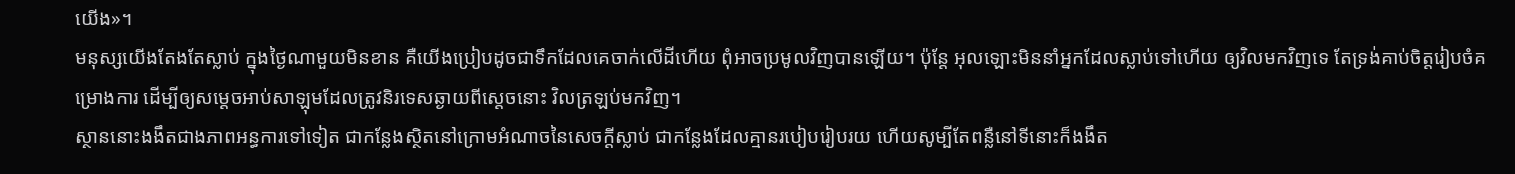យើង»។
មនុស្សយើងតែងតែស្លាប់ ក្នុងថ្ងៃណាមួយមិនខាន គឺយើងប្រៀបដូចជាទឹកដែលគេចាក់លើដីហើយ ពុំអាចប្រមូលវិញបានឡើយ។ ប៉ុន្តែ អុលឡោះមិននាំអ្នកដែលស្លាប់ទៅហើយ ឲ្យវិលមកវិញទេ តែទ្រង់គាប់ចិត្តរៀបចំគម្រោងការ ដើម្បីឲ្យសម្តេចអាប់សាឡុមដែលត្រូវនិរទេសឆ្ងាយពីស្តេចនោះ វិលត្រឡប់មកវិញ។
ស្ថាននោះងងឹតជាងភាពអន្ធការទៅទៀត ជាកន្លែងស្ថិតនៅក្រោមអំណាចនៃសេចក្ដីស្លាប់ ជាកន្លែងដែលគ្មានរបៀបរៀបរយ ហើយសូម្បីតែពន្លឺនៅទីនោះក៏ងងឹត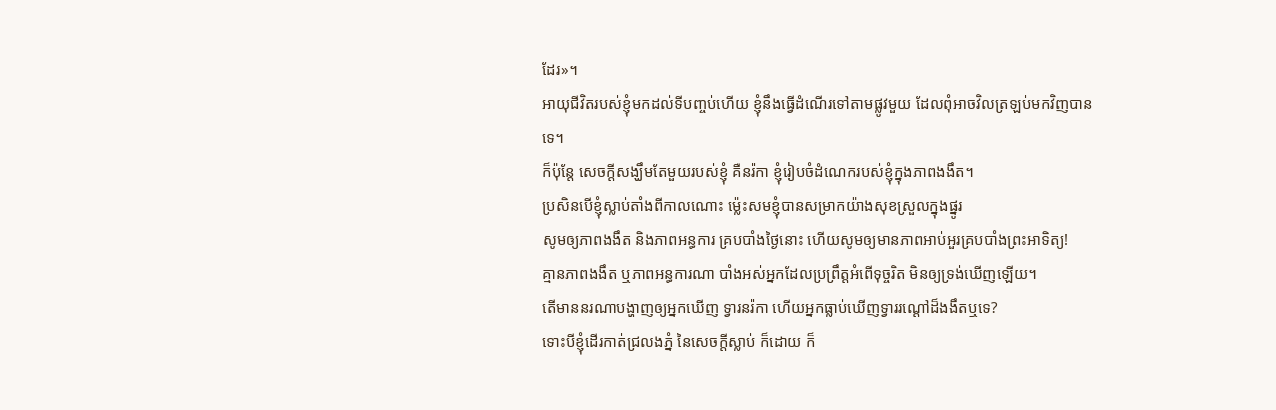ដែរ»។
អាយុជីវិតរបស់ខ្ញុំមកដល់ទីបញ្ចប់ហើយ ខ្ញុំនឹងធ្វើដំណើរទៅតាមផ្លូវមួយ ដែលពុំអាចវិលត្រឡប់មកវិញបានទេ។
ក៏ប៉ុន្តែ សេចក្ដីសង្ឃឹមតែមួយរបស់ខ្ញុំ គឺនរ៉កា ខ្ញុំរៀបចំដំណេករបស់ខ្ញុំក្នុងភាពងងឹត។
ប្រសិនបើខ្ញុំស្លាប់តាំងពីកាលណោះ ម៉្លេះសមខ្ញុំបានសម្រាកយ៉ាងសុខស្រួលក្នុងផ្នូរ
សូមឲ្យភាពងងឹត និងភាពអន្ធការ គ្របបាំងថ្ងៃនោះ ហើយសូមឲ្យមានភាពអាប់អួរគ្របបាំងព្រះអាទិត្យ!
គ្មានភាពងងឹត ឬភាពអន្ធការណា បាំងអស់អ្នកដែលប្រព្រឹត្តអំពើទុច្ចរិត មិនឲ្យទ្រង់ឃើញឡើយ។
តើមាននរណាបង្ហាញឲ្យអ្នកឃើញ ទ្វារនរ៉កា ហើយអ្នកធ្លាប់ឃើញទ្វាររណ្ដៅដ៏ងងឹតឬទេ?
ទោះបីខ្ញុំដើរកាត់ជ្រលងភ្នំ នៃសេចក្ដីស្លាប់ ក៏ដោយ ក៏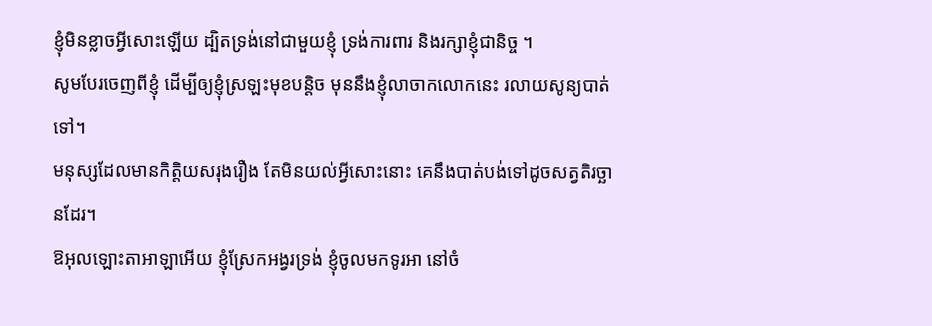ខ្ញុំមិនខ្លាចអ្វីសោះឡើយ ដ្បិតទ្រង់នៅជាមួយខ្ញុំ ទ្រង់ការពារ និងរក្សាខ្ញុំជានិច្ច ។
សូមបែរចេញពីខ្ញុំ ដើម្បីឲ្យខ្ញុំស្រឡះមុខបន្តិច មុននឹងខ្ញុំលាចាកលោកនេះ រលាយសូន្យបាត់ទៅ។
មនុស្សដែលមានកិត្តិយសរុងរឿង តែមិនយល់អ្វីសោះនោះ គេនឹងបាត់បង់ទៅដូចសត្វតិរច្ឆានដែរ។
ឱអុលឡោះតាអាឡាអើយ ខ្ញុំស្រែកអង្វរទ្រង់ ខ្ញុំចូលមកទូរអា នៅចំ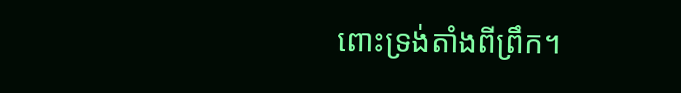ពោះទ្រង់តាំងពីព្រឹក។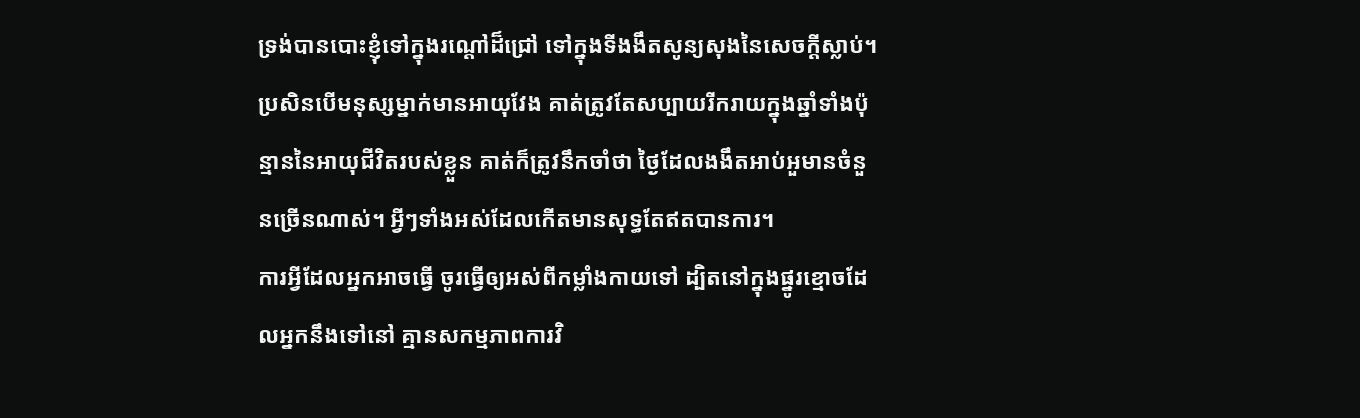ទ្រង់បានបោះខ្ញុំទៅក្នុងរណ្ដៅដ៏ជ្រៅ ទៅក្នុងទីងងឹតសូន្យសុងនៃសេចក្ដីស្លាប់។
ប្រសិនបើមនុស្សម្នាក់មានអាយុវែង គាត់ត្រូវតែសប្បាយរីករាយក្នុងឆ្នាំទាំងប៉ុន្មាននៃអាយុជីវិតរបស់ខ្លួន គាត់ក៏ត្រូវនឹកចាំថា ថ្ងៃដែលងងឹតអាប់អួមានចំនួនច្រើនណាស់។ អ្វីៗទាំងអស់ដែលកើតមានសុទ្ធតែឥតបានការ។
ការអ្វីដែលអ្នកអាចធ្វើ ចូរធ្វើឲ្យអស់ពីកម្លាំងកាយទៅ ដ្បិតនៅក្នុងផ្នូរខ្មោចដែលអ្នកនឹងទៅនៅ គ្មានសកម្មភាពការវិ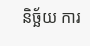និច្ឆ័យ ការ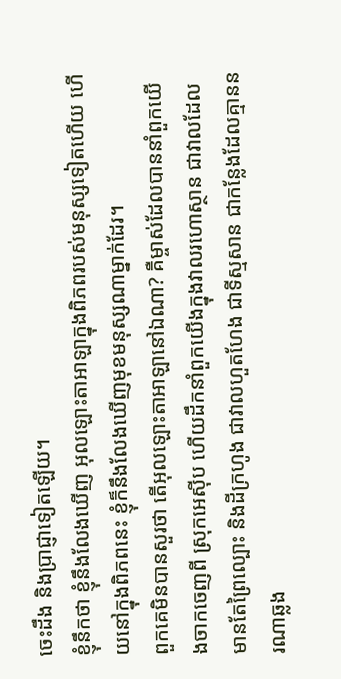ចេះដឹង និងប្រាជ្ញាទៀតឡើយ។
ខ្ញុំនឹកថា ខ្ញុំនឹងលែងឃើញ អុលឡោះតាអាឡាក្នុងពិភពរបស់មនុស្សទៀតហើយ ហើយនៅក្នុងពិភពនេះ ខ្ញុំក៏នឹងលែងឃើញមុខមនុស្សណាម្នាក់ដែរ។
ពួកគេមិនបានសួរថា តើអុលឡោះតាអាឡានៅឯណា? គឺម្ចាស់ដែលបាននាំពួកយើងចាកចេញពី ស្រុកអេស៊ីប ហើយដឹកនាំពួកយើងក្នុងវាលរហោស្ថាន ជាវាលដែលមានតែព្រៃល្បោះ និងដីក្រហូង ជាវាលហួតហែង ជាទីស្មសាន ជាកន្លែងដែលគ្មាននរណាឆ្លង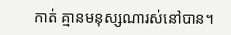កាត់ គ្មានមនុស្សណារស់នៅបាន។